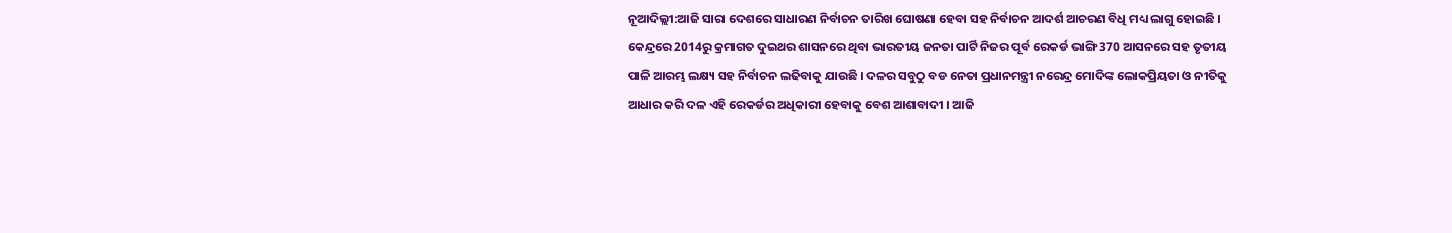ନୂଆଦିଲ୍ଲୀ:ଆଜି ସାରା ଦେଶରେ ସାଧାରଣ ନିର୍ବାଚନ ତାରିଖ ଘୋଷଣା ହେବା ସହ ନିର୍ବାଚନ ଆଦର୍ଶ ଆଚରଣ ବିଧି ମଧ୍ୟ ଲାଗୁ ହୋଇଛି । କେନ୍ଦ୍ରରେ 2014ରୁ କ୍ରମାଗତ ଦୁଇଥର ଶାସନରେ ଥିବା ଭାରତୀୟ ଜନତା ପାର୍ଟି ନିଜର ପୂର୍ବ ରେକର୍ଡ ଭାଙ୍ଗି 370 ଆସନରେ ସହ ତୃତୀୟ ପାଳି ଆରମ୍ଭ ଲକ୍ଷ୍ୟ ସହ ନିର୍ବାଚନ ଲଢିବାକୁ ଯାଉଛି । ଦଳର ସବୁଠୁ ବଡ ନେତା ପ୍ରଧାନମନ୍ତ୍ରୀ ନରେନ୍ଦ୍ର ମୋଦିଙ୍କ ଲୋକପ୍ରିୟତା ଓ ନୀତିକୁ ଆଧାର କରି ଦଳ ଏହି ରେକର୍ଡର ଅଧିକାରୀ ହେବାକୁ ବେଶ ଆଶାବାଦୀ । ଆଜି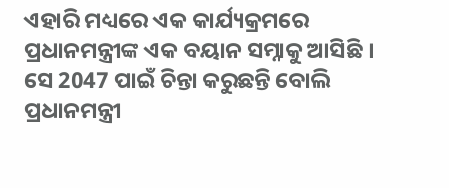ଏହାରି ମଧ୍ୟରେ ଏକ କାର୍ଯ୍ୟକ୍ରମରେ ପ୍ରଧାନମନ୍ତ୍ରୀଙ୍କ ଏକ ବୟାନ ସମ୍ନାକୁ ଆସିଛି । ସେ 2047 ପାଇଁ ଚିନ୍ତା କରୁଛନ୍ତି ବୋଲି ପ୍ରଧାନମନ୍ତ୍ରୀ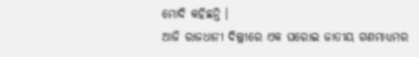ମୋଦି କହିଛନ୍ତି ।
ଆଜି ରାଜଧାନୀ ଦିଲ୍ଲୀରେ ଏକ ଘରୋଇ ଜାତୀୟ ଗଣମାଧ୍ୟମର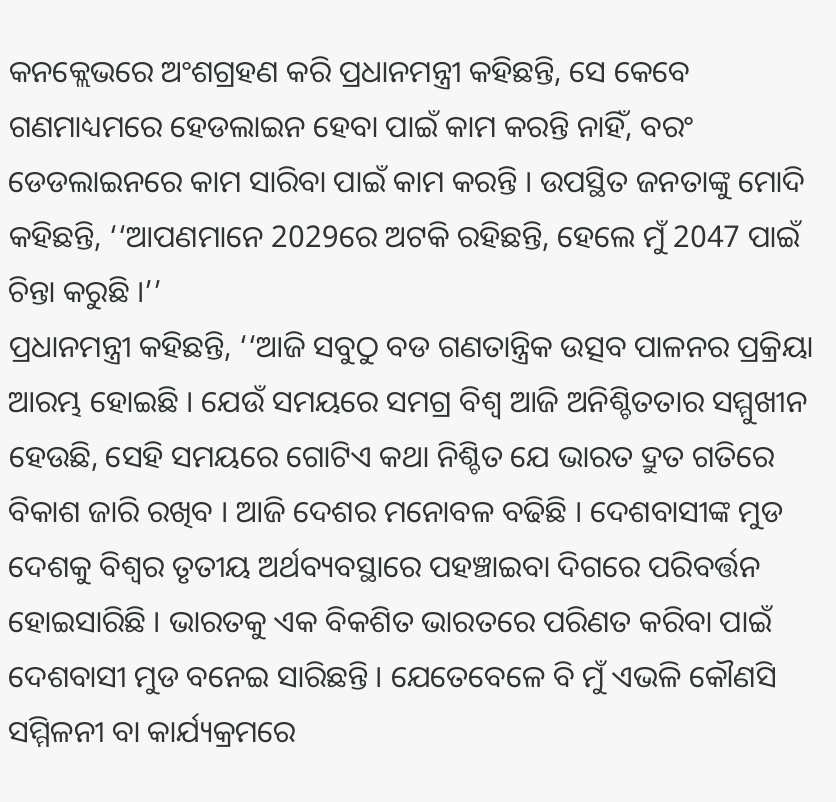କନକ୍ଲେଭରେ ଅଂଶଗ୍ରହଣ କରି ପ୍ରଧାନମନ୍ତ୍ରୀ କହିଛନ୍ତି, ସେ କେବେ ଗଣମାଧ୍ୟମରେ ହେଡଲାଇନ ହେବା ପାଇଁ କାମ କରନ୍ତି ନାହିଁ, ବରଂ ଡେଡଲାଇନରେ କାମ ସାରିବା ପାଇଁ କାମ କରନ୍ତି । ଉପସ୍ଥିତ ଜନତାଙ୍କୁ ମୋଦି କହିଛନ୍ତି, ‘‘ଆପଣମାନେ 2029ରେ ଅଟକି ରହିଛନ୍ତି, ହେଲେ ମୁଁ 2047 ପାଇଁ ଚିନ୍ତା କରୁଛି ।’’
ପ୍ରଧାନମନ୍ତ୍ରୀ କହିଛନ୍ତି, ‘‘ଆଜି ସବୁଠୁ ବଡ ଗଣତାନ୍ତ୍ରିକ ଉତ୍ସବ ପାଳନର ପ୍ରକ୍ରିୟା ଆରମ୍ଭ ହୋଇଛି । ଯେଉଁ ସମୟରେ ସମଗ୍ର ବିଶ୍ୱ ଆଜି ଅନିଶ୍ଚିତତାର ସମ୍ମୁଖୀନ ହେଉଛି, ସେହି ସମୟରେ ଗୋଟିଏ କଥା ନିଶ୍ଚିତ ଯେ ଭାରତ ଦ୍ରୁତ ଗତିରେ ବିକାଶ ଜାରି ରଖିବ । ଆଜି ଦେଶର ମନୋବଳ ବଢିଛି । ଦେଶବାସୀଙ୍କ ମୁଡ ଦେଶକୁ ବିଶ୍ବର ତୃତୀୟ ଅର୍ଥବ୍ୟବସ୍ଥାରେ ପହଞ୍ଚାଇବା ଦିଗରେ ପରିବର୍ତ୍ତନ ହୋଇସାରିଛି । ଭାରତକୁ ଏକ ବିକଶିତ ଭାରତରେ ପରିଣତ କରିବା ପାଇଁ ଦେଶବାସୀ ମୁଡ ବନେଇ ସାରିଛନ୍ତି । ଯେତେବେଳେ ବି ମୁଁ ଏଭଳି କୌଣସି ସମ୍ମିଳନୀ ବା କାର୍ଯ୍ୟକ୍ରମରେ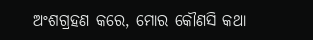ଅଂଶଗ୍ରହଣ କରେ, ମୋର କୌଣସି କଥା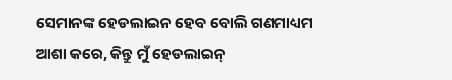ସେମାନଙ୍କ ହେଡଲାଇନ ହେବ ବୋଲି ଗଣମାଧ୍ୟମ ଆଶା କରେ, କିନ୍ତୁ ମୁଁ ହେଡଲାଇନ୍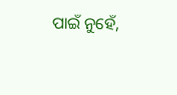ପାଇଁ ନୁହେଁ,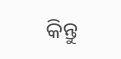କିନ୍ତୁ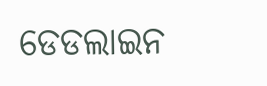ଡେଡଲାଇନ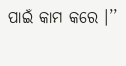ପାଇଁ କାମ କରେ ।’’